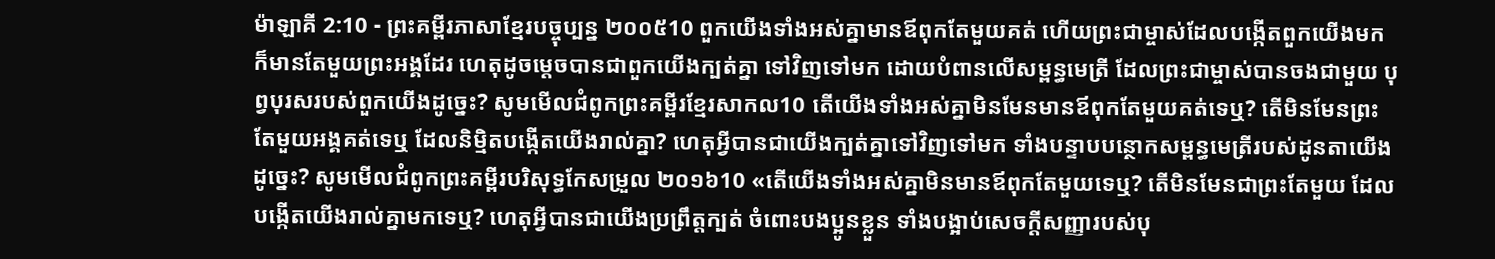ម៉ាឡាគី 2:10 - ព្រះគម្ពីរភាសាខ្មែរបច្ចុប្បន្ន ២០០៥10 ពួកយើងទាំងអស់គ្នាមានឪពុកតែមួយគត់ ហើយព្រះជាម្ចាស់ដែលបង្កើតពួកយើងមក ក៏មានតែមួយព្រះអង្គដែរ ហេតុដូចម្ដេចបានជាពួកយើងក្បត់គ្នា ទៅវិញទៅមក ដោយបំពានលើសម្ពន្ធមេត្រី ដែលព្រះជាម្ចាស់បានចងជាមួយ បុព្វបុរសរបស់ពួកយើងដូច្នេះ? សូមមើលជំពូកព្រះគម្ពីរខ្មែរសាកល10 តើយើងទាំងអស់គ្នាមិនមែនមានឪពុកតែមួយគត់ទេឬ? តើមិនមែនព្រះតែមួយអង្គគត់ទេឬ ដែលនិម្មិតបង្កើតយើងរាល់គ្នា? ហេតុអ្វីបានជាយើងក្បត់គ្នាទៅវិញទៅមក ទាំងបន្ទាបបន្ថោកសម្ពន្ធមេត្រីរបស់ដូនតាយើងដូច្នេះ? សូមមើលជំពូកព្រះគម្ពីរបរិសុទ្ធកែសម្រួល ២០១៦10 «តើយើងទាំងអស់គ្នាមិនមានឪពុកតែមួយទេឬ? តើមិនមែនជាព្រះតែមួយ ដែលបង្កើតយើងរាល់គ្នាមកទេឬ? ហេតុអ្វីបានជាយើងប្រព្រឹត្តក្បត់ ចំពោះបងប្អូនខ្លួន ទាំងបង្អាប់សេចក្ដីសញ្ញារបស់បុ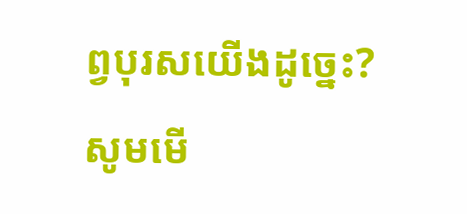ព្វបុរសយើងដូច្នេះ? សូមមើ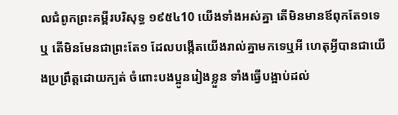លជំពូកព្រះគម្ពីរបរិសុទ្ធ ១៩៥៤10 យើងទាំងអស់គ្នា តើមិនមានឪពុកតែ១ទេឬ តើមិនមែនជាព្រះតែ១ ដែលបង្កើតយើងរាល់គ្នាមកទេឬអី ហេតុអ្វីបានជាយើងប្រព្រឹត្តដោយក្បត់ ចំពោះបងប្អូនរៀងខ្លួន ទាំងធ្វើបង្អាប់ដល់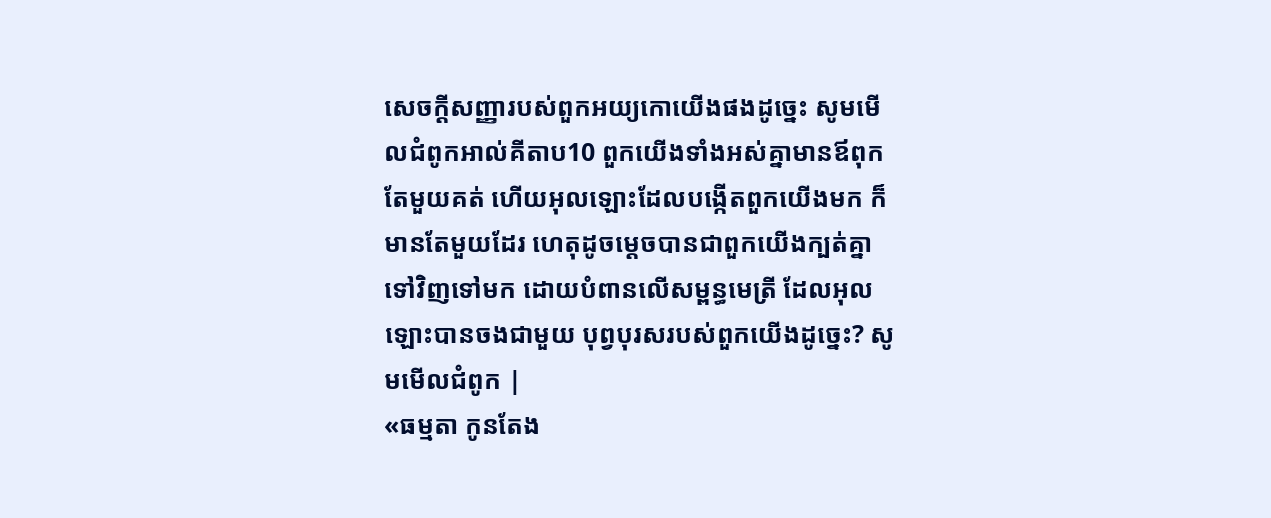សេចក្ដីសញ្ញារបស់ពួកអយ្យកោយើងផងដូច្នេះ សូមមើលជំពូកអាល់គីតាប10 ពួកយើងទាំងអស់គ្នាមានឪពុកតែមួយគត់ ហើយអុលឡោះដែលបង្កើតពួកយើងមក ក៏មានតែមួយដែរ ហេតុដូចម្ដេចបានជាពួកយើងក្បត់គ្នា ទៅវិញទៅមក ដោយបំពានលើសម្ពន្ធមេត្រី ដែលអុលឡោះបានចងជាមួយ បុព្វបុរសរបស់ពួកយើងដូច្នេះ? សូមមើលជំពូក |
«ធម្មតា កូនតែង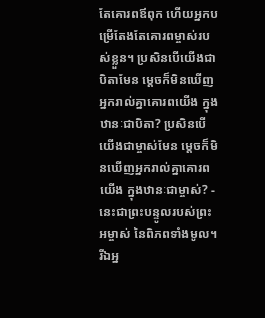តែគោរពឪពុក ហើយអ្នកបម្រើតែងតែគោរពម្ចាស់របស់ខ្លួន។ ប្រសិនបើយើងជាបិតាមែន ម្ដេចក៏មិនឃើញអ្នករាល់គ្នាគោរពយើង ក្នុងឋានៈជាបិតា? ប្រសិនបើយើងជាម្ចាស់មែន ម្ដេចក៏មិនឃើញអ្នករាល់គ្នាគោរពយើង ក្នុងឋានៈជាម្ចាស់? - នេះជាព្រះបន្ទូលរបស់ព្រះអម្ចាស់ នៃពិភពទាំងមូល។ រីឯអ្ន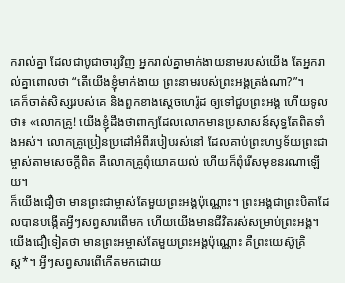ករាល់គ្នា ដែលជាបូជាចារ្យវិញ អ្នករាល់គ្នាមាក់ងាយនាមរបស់យើង តែអ្នករាល់គ្នាពោលថា “តើយើងខ្ញុំមាក់ងាយ ព្រះនាមរបស់ព្រះអង្គត្រង់ណា?”។
គេក៏ចាត់សិស្សរបស់គេ និងពួកខាងស្ដេចហេរ៉ូដ ឲ្យទៅជួបព្រះអង្គ ហើយទូលថា៖ «លោកគ្រូ! យើងខ្ញុំដឹងថាពាក្យដែលលោកមានប្រសាសន៍សុទ្ធតែពិតទាំងអស់។ លោកគ្រូប្រៀនប្រដៅអំពីរបៀបរស់នៅ ដែលគាប់ព្រះហឫទ័យព្រះជាម្ចាស់តាមសេចក្ដីពិត គឺលោកគ្រូពុំយោគយល់ ហើយក៏ពុំរើសមុខនរណាឡើយ។
ក៏យើងជឿថា មានព្រះជាម្ចាស់តែមួយព្រះអង្គប៉ុណ្ណោះ។ ព្រះអង្គជាព្រះបិតាដែលបានបង្កើតអ្វីៗសព្វសារពើមក ហើយយើងមានជីវិតរស់សម្រាប់ព្រះអង្គ។ យើងជឿទៀតថា មានព្រះអម្ចាស់តែមួយព្រះអង្គប៉ុណ្ណោះ គឺព្រះយេស៊ូគ្រិស្ត*។ អ្វីៗសព្វសារពើកើតមកដោយ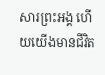សារព្រះអង្គ ហើយយើងមានជីវិត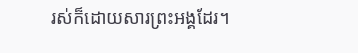រស់ក៏ដោយសារព្រះអង្គដែរ។